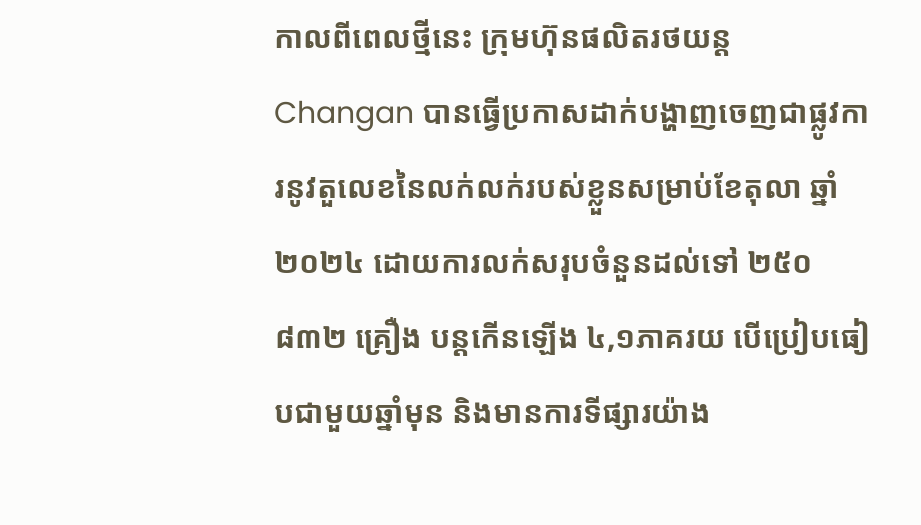កាលពីពេលថ្មីនេះ ក្រុមហ៊ុនផលិតរថយន្ត Changan បានធ្វើប្រកាសដាក់បង្ហាញចេញជាផ្លូវការនូវតួលេខនៃលក់លក់របស់ខ្លួនសម្រាប់ខែតុលា ឆ្នាំ២០២៤ ដោយការលក់សរុបចំនួនដល់ទៅ ២៥០ ៨៣២ គ្រឿង បន្តកើនឡើង ៤,១ភាគរយ បើប្រៀបធៀបជាមួយឆ្នាំមុន និងមានការទីផ្សារយ៉ាង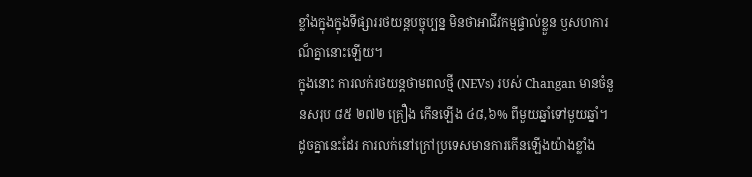ខ្លាំងក្នុងក្នុងទីផ្សាររថយន្តបច្ចុប្បន្ន មិនថាអាជីវកម្មផ្ទាល់ខ្លួន ឫសហការណ៏គ្នានោះឡើយ។
ក្នុងនោះ ការលក់រថយន្តថាមពលថ្មី (NEVs) របស់ Changan មានចំនួនសរុប ៨៥ ២៧២ គ្រឿង កើនឡើង ៤៨,៦% ពីមួយឆ្នាំទៅមួយឆ្នាំ។ ដូចគ្នានេះដែរ ការលក់នៅក្រៅប្រទេសមានការកើនឡើងយ៉ាងខ្លាំង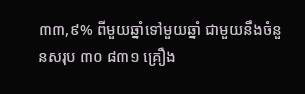៣៣,៩% ពីមួយឆ្នាំទៅមួយឆ្នាំ ជាមួយនឹងចំនួនសរុប ៣០ ៨៣១ គ្រឿង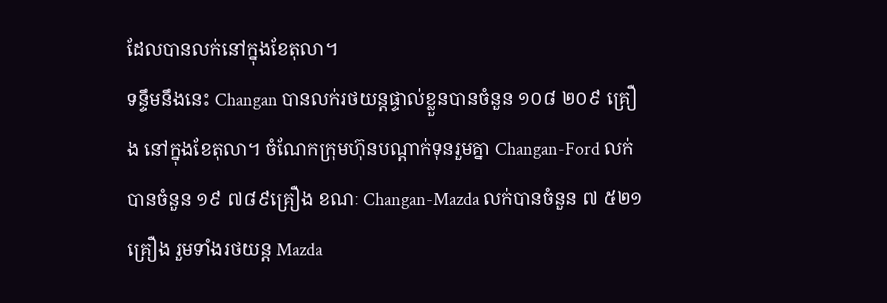ដែលបានលក់នៅក្នុងខែតុលា។
ទន្ទឹមនឹងនេះ Changan បានលក់រថយន្តផ្ទាល់ខ្លួនបានចំនួន ១០៨ ២០៩ គ្រឿង នៅក្នុងខែតុលា។ ចំណែកក្រុមហ៊ុនបណ្តាក់ទុនរួមគ្នា Changan-Ford លក់បានចំនួន ១៩ ៧៨៩គ្រឿង ខណៈ Changan-Mazda លក់បានចំនួន ៧ ៥២១ គ្រឿង រួមទាំងរថយន្ត Mazda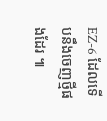EZ-6 ដែលទើបនឹងចេញថ្មីផងដែរ ៕